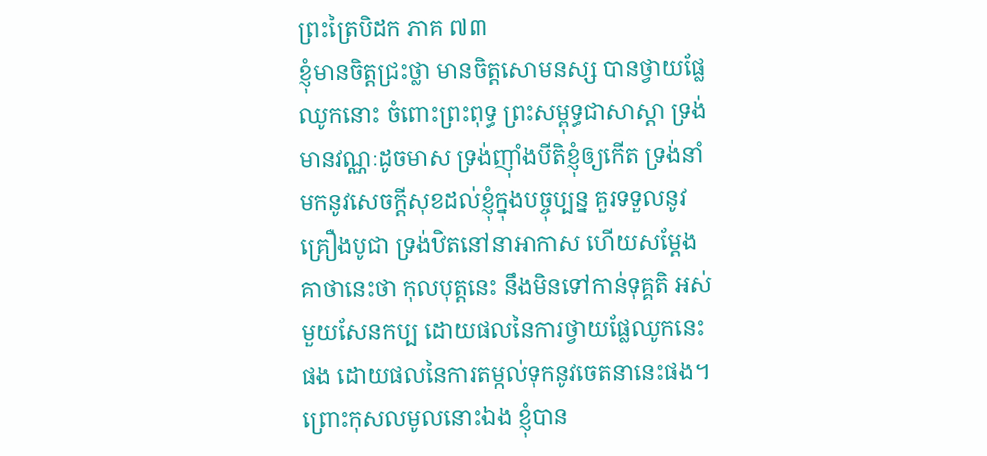ព្រះត្រៃបិដក ភាគ ៧៣
ខ្ញុំមានចិត្តជ្រះថ្លា មានចិត្តសោមនស្ស បានថ្វាយផ្លែឈូកនោះ ចំពោះព្រះពុទ្ធ ព្រះសម្ពុទ្ធជាសាស្ដា ទ្រង់មានវណ្ណៈដូចមាស ទ្រង់ញ៉ាំងបីតិខ្ញុំឲ្យកើត ទ្រង់នាំមកនូវសេចក្តីសុខដល់ខ្ញុំក្នុងបច្ចុប្បន្ន គួរទទួលនូវគ្រឿងបូជា ទ្រង់ឋិតនៅនាអាកាស ហើយសម្ដែងគាថានេះថា កុលបុត្តនេះ នឹងមិនទៅកាន់ទុគ្គតិ អស់មួយសែនកប្ប ដោយផលនៃការថ្វាយផ្លែឈូកនេះផង ដោយផលនៃការតម្កល់ទុកនូវចេតនានេះផង។ ព្រោះកុសលមូលនោះឯង ខ្ញុំបាន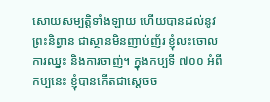សោយសម្បត្តិទាំងឡាយ ហើយបានដល់នូវព្រះនិព្វាន ជាស្ថានមិនញាប់ញ័រ ខ្ញុំលះចោលការឈ្នះ និងការចាញ់។ ក្នុងកប្បទី ៧០០ អំពីកប្បនេះ ខ្ញុំបានកើតជាស្តេចច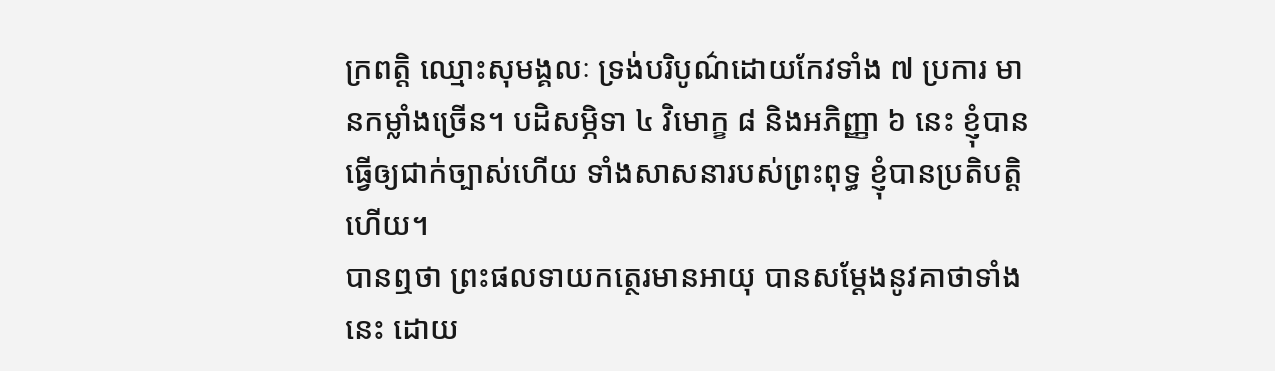ក្រពត្តិ ឈ្មោះសុមង្គលៈ ទ្រង់បរិបូណ៌ដោយកែវទាំង ៧ ប្រការ មានកម្លាំងច្រើន។ បដិសម្ភិទា ៤ វិមោក្ខ ៨ និងអភិញ្ញា ៦ នេះ ខ្ញុំបានធ្វើឲ្យជាក់ច្បាស់ហើយ ទាំងសាសនារបស់ព្រះពុទ្ធ ខ្ញុំបានប្រតិបត្តិហើយ។
បានឮថា ព្រះផលទាយកត្ថេរមានអាយុ បានសម្ដែងនូវគាថាទាំងនេះ ដោយ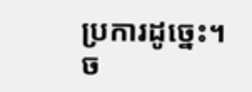ប្រការដូច្នេះ។
ច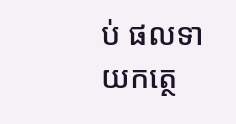ប់ ផលទាយកត្ថេ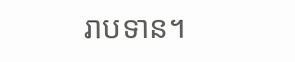រាបទាន។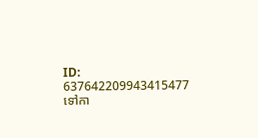ID: 637642209943415477
ទៅកា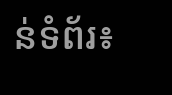ន់ទំព័រ៖